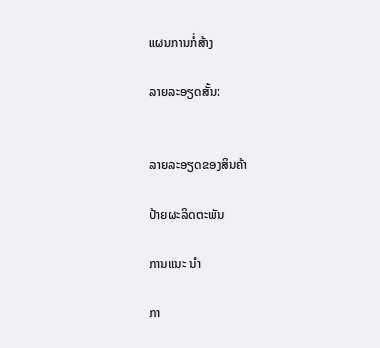ແຜນການກໍ່ສ້າງ

ລາຍລະອຽດສັ້ນ:


ລາຍລະອຽດຂອງສິນຄ້າ

ປ້າຍຜະລິດຕະພັນ

ການແນະ ນຳ

ກາ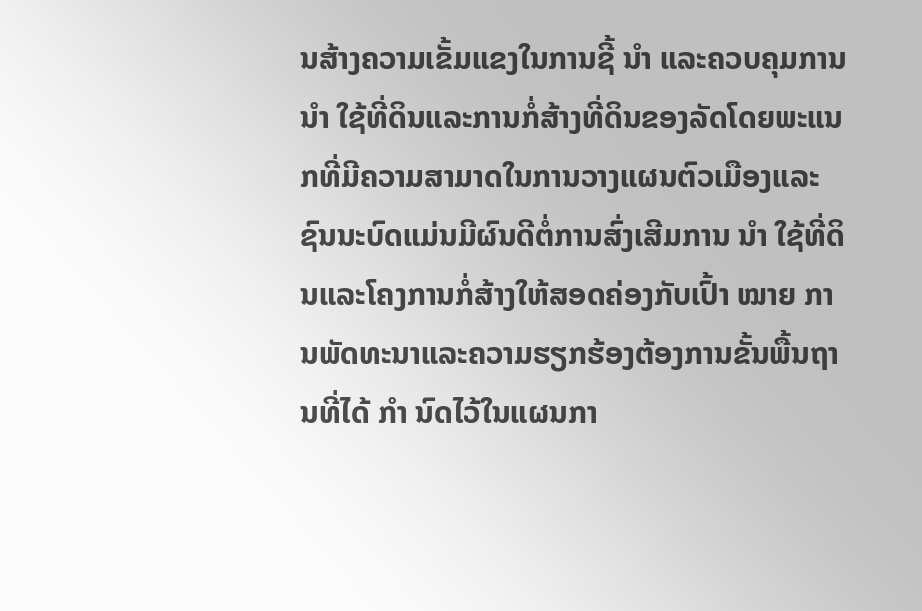ນສ້າງຄວາມເຂັ້ມແຂງໃນການຊີ້ ນຳ ແລະຄວບຄຸມການ ນຳ ໃຊ້ທີ່ດິນແລະການກໍ່ສ້າງທີ່ດິນຂອງລັດໂດຍພະແນກທີ່ມີຄວາມສາມາດໃນການວາງແຜນຕົວເມືອງແລະຊົນນະບົດແມ່ນມີຜົນດີຕໍ່ການສົ່ງເສີມການ ນຳ ໃຊ້ທີ່ດິນແລະໂຄງການກໍ່ສ້າງໃຫ້ສອດຄ່ອງກັບເປົ້າ ໝາຍ ການພັດທະນາແລະຄວາມຮຽກຮ້ອງຕ້ອງການຂັ້ນພື້ນຖານທີ່ໄດ້ ກຳ ນົດໄວ້ໃນແຜນກາ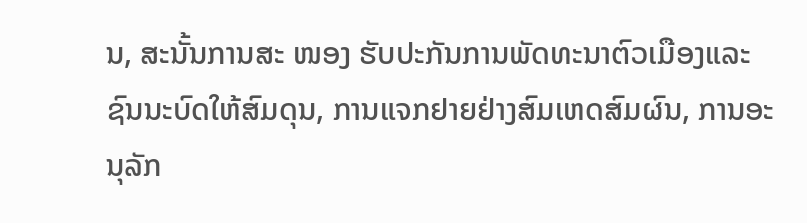ນ, ສະນັ້ນການສະ ໜອງ ຮັບປະກັນການພັດທະນາຕົວເມືອງແລະຊົນນະບົດໃຫ້ສົມດຸນ, ການແຈກຢາຍຢ່າງສົມເຫດສົມຜົນ, ການອະນຸລັກ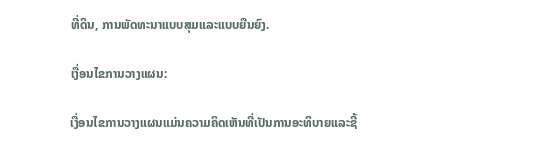ທີ່ດິນ, ການພັດທະນາແບບສຸມແລະແບບຍືນຍົງ.

ເງື່ອນໄຂການວາງແຜນ:

ເງື່ອນໄຂການວາງແຜນແມ່ນຄວາມຄິດເຫັນທີ່ເປັນການອະທິບາຍແລະຊີ້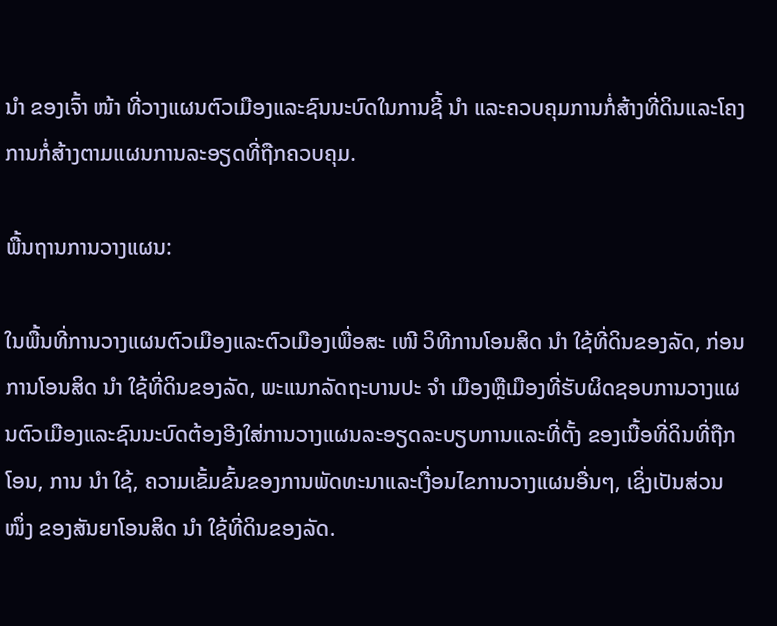ນຳ ຂອງເຈົ້າ ໜ້າ ທີ່ວາງແຜນຕົວເມືອງແລະຊົນນະບົດໃນການຊີ້ ນຳ ແລະຄວບຄຸມການກໍ່ສ້າງທີ່ດິນແລະໂຄງການກໍ່ສ້າງຕາມແຜນການລະອຽດທີ່ຖືກຄວບຄຸມ.

ພື້ນຖານການວາງແຜນ:

ໃນພື້ນທີ່ການວາງແຜນຕົວເມືອງແລະຕົວເມືອງເພື່ອສະ ເໜີ ວິທີການໂອນສິດ ນຳ ໃຊ້ທີ່ດິນຂອງລັດ, ກ່ອນການໂອນສິດ ນຳ ໃຊ້ທີ່ດິນຂອງລັດ, ພະແນກລັດຖະບານປະ ຈຳ ເມືອງຫຼືເມືອງທີ່ຮັບຜິດຊອບການວາງແຜນຕົວເມືອງແລະຊົນນະບົດຕ້ອງອີງໃສ່ການວາງແຜນລະອຽດລະບຽບການແລະທີ່ຕັ້ງ ຂອງເນື້ອທີ່ດິນທີ່ຖືກໂອນ, ການ ນຳ ໃຊ້, ຄວາມເຂັ້ມຂົ້ນຂອງການພັດທະນາແລະເງື່ອນໄຂການວາງແຜນອື່ນໆ, ເຊິ່ງເປັນສ່ວນ ໜຶ່ງ ຂອງສັນຍາໂອນສິດ ນຳ ໃຊ້ທີ່ດິນຂອງລັດ.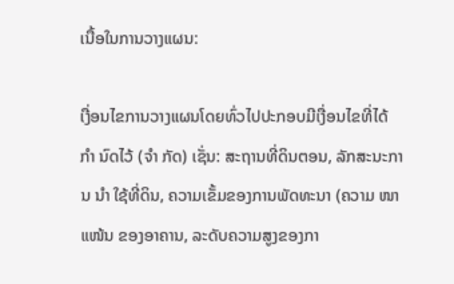ເນື້ອໃນການວາງແຜນ:

ເງື່ອນໄຂການວາງແຜນໂດຍທົ່ວໄປປະກອບມີເງື່ອນໄຂທີ່ໄດ້ ກຳ ນົດໄວ້ (ຈຳ ກັດ) ເຊັ່ນ: ສະຖານທີ່ດິນຕອນ, ລັກສະນະການ ນຳ ໃຊ້ທີ່ດິນ, ຄວາມເຂັ້ມຂອງການພັດທະນາ (ຄວາມ ໜາ ແໜ້ນ ຂອງອາຄານ, ລະດັບຄວາມສູງຂອງກາ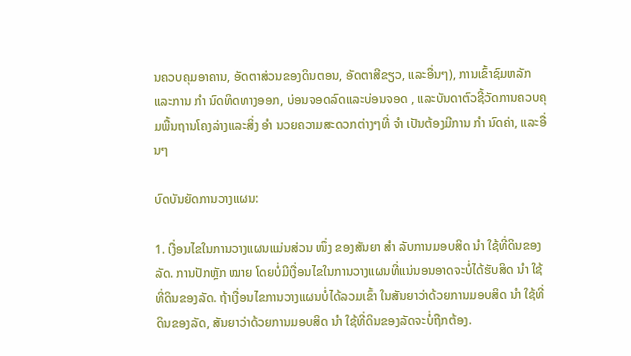ນຄວບຄຸມອາຄານ, ອັດຕາສ່ວນຂອງດິນຕອນ, ອັດຕາສີຂຽວ, ແລະອື່ນໆ), ການເຂົ້າຊົມຫລັກແລະການ ກຳ ນົດທິດທາງອອກ, ບ່ອນຈອດລົດແລະບ່ອນຈອດ , ແລະບັນດາຕົວຊີ້ວັດການຄວບຄຸມພື້ນຖານໂຄງລ່າງແລະສິ່ງ ອຳ ນວຍຄວາມສະດວກຕ່າງໆທີ່ ຈຳ ເປັນຕ້ອງມີການ ກຳ ນົດຄ່າ, ແລະອື່ນໆ

ບົດບັນຍັດການວາງແຜນ:

1. ເງື່ອນໄຂໃນການວາງແຜນແມ່ນສ່ວນ ໜຶ່ງ ຂອງສັນຍາ ສຳ ລັບການມອບສິດ ນຳ ໃຊ້ທີ່ດິນຂອງລັດ. ການປັກຫຼັກ ໝາຍ ໂດຍບໍ່ມີເງື່ອນໄຂໃນການວາງແຜນທີ່ແນ່ນອນອາດຈະບໍ່ໄດ້ຮັບສິດ ນຳ ໃຊ້ທີ່ດິນຂອງລັດ. ຖ້າເງື່ອນໄຂການວາງແຜນບໍ່ໄດ້ລວມເຂົ້າ ໃນສັນຍາວ່າດ້ວຍການມອບສິດ ນຳ ໃຊ້ທີ່ດິນຂອງລັດ, ສັນຍາວ່າດ້ວຍການມອບສິດ ນຳ ໃຊ້ທີ່ດິນຂອງລັດຈະບໍ່ຖືກຕ້ອງ.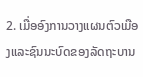2. ເມື່ອອົງການວາງແຜນຕົວເມືອງແລະຊົນນະບົດຂອງລັດຖະບານ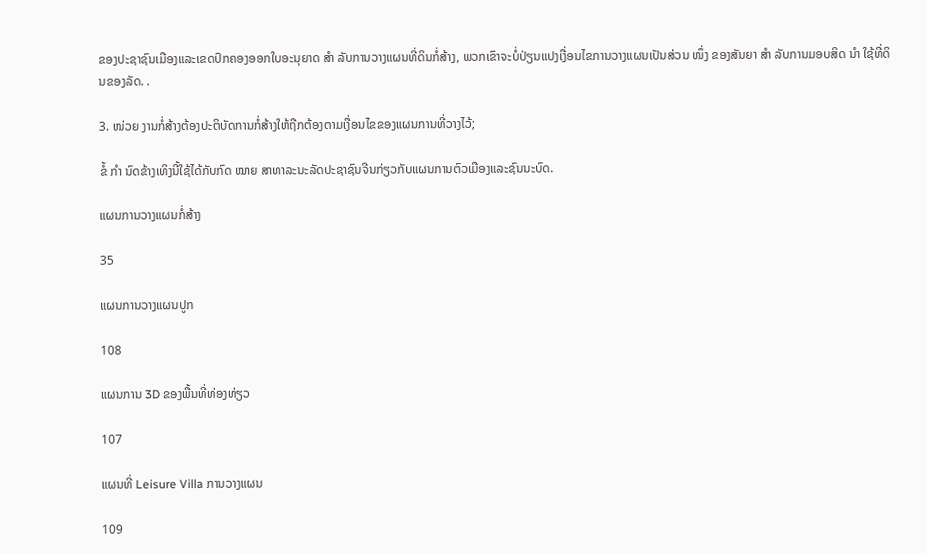ຂອງປະຊາຊົນເມືອງແລະເຂດປົກຄອງອອກໃບອະນຸຍາດ ສຳ ລັບການວາງແຜນທີ່ດິນກໍ່ສ້າງ, ພວກເຂົາຈະບໍ່ປ່ຽນແປງເງື່ອນໄຂການວາງແຜນເປັນສ່ວນ ໜຶ່ງ ຂອງສັນຍາ ສຳ ລັບການມອບສິດ ນຳ ໃຊ້ທີ່ດິນຂອງລັດ. .

3. ໜ່ວຍ ງານກໍ່ສ້າງຕ້ອງປະຕິບັດການກໍ່ສ້າງໃຫ້ຖືກຕ້ອງຕາມເງື່ອນໄຂຂອງແຜນການທີ່ວາງໄວ້;

ຂໍ້ ກຳ ນົດຂ້າງເທິງນີ້ໃຊ້ໄດ້ກັບກົດ ໝາຍ ສາທາລະນະລັດປະຊາຊົນຈີນກ່ຽວກັບແຜນການຕົວເມືອງແລະຊົນນະບົດ.

ແຜນການວາງແຜນກໍ່ສ້າງ

35

ແຜນການວາງແຜນປູກ

108

ແຜນການ 3D ຂອງພື້ນທີ່ທ່ອງທ່ຽວ

107

ແຜນທີ່ Leisure Villa ການວາງແຜນ

109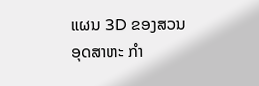ແຜນ 3D ຂອງສວນອຸດສາຫະ ກຳ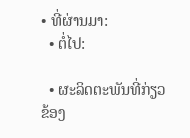• ທີ່ຜ່ານມາ:
  • ຕໍ່ໄປ:

  • ຜະລິດຕະພັນທີ່ກ່ຽວຂ້ອງ